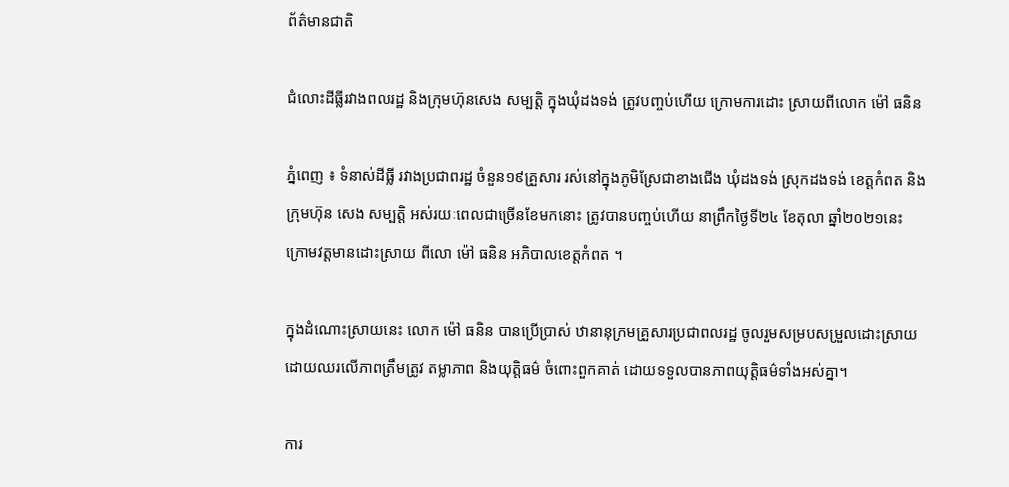ព័ត៌មានជាតិ

ជំលោះដីធ្លីរវាងពលរដ្ឋ និងក្រុមហ៊ុនសេង សម្បត្តិ ក្នុងឃុំដងទង់ ត្រូវបញ្ចប់ហើយ ក្រោមការដោះ ស្រាយពីលោក ម៉ៅ ធនិន

ភ្នំពេញ ៖ ទំនាស់ដីធ្លី រវាងប្រជាពរដ្ឋ ចំនួន១៩គ្រួសារ រស់នៅក្នុងភូមិស្រែជាខាងជើង ឃុំដងទង់ ស្រុកដងទង់ ខេត្តកំពត និងក្រុមហ៊ុន សេង សម្បត្តិ អស់រយៈពេលជាច្រើនខែមកនោះ ត្រូវបានបញ្ចប់ហើយ នាព្រឹកថ្ងៃទី២៤ ខែតុលា ឆ្នាំ២០២១នេះ ក្រោមវត្តមានដោះស្រាយ ពីលោ ម៉ៅ ធនិន អភិបាលខេត្តកំពត ។

ក្នុងដំណោះស្រាយនេះ លោក ម៉ៅ ធនិន បានប្រើប្រាស់ ឋានានុក្រមគ្រួសារប្រជាពលរដ្ឋ ចូលរួមសម្របសម្រួលដោះស្រាយ ដោយឈរលើភាពត្រឹមត្រូវ តម្លាភាព និងយុត្តិធម៌ ចំពោះពួកគាត់ ដោយទទួលបានភាពយុត្តិធម៌ទាំងអស់គ្នា។

ការ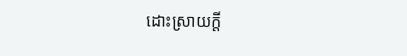ដោះស្រាយក្ដី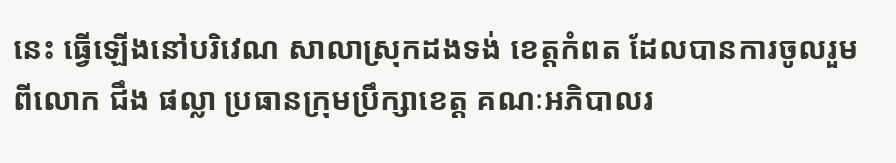នេះ ធ្វើឡើងនៅបរិវេណ សាលាស្រុកដងទង់ ខេត្តកំពត ដែលបានការចូលរួម ពីលោក ជឹង ផល្លា ប្រធានក្រុមប្រឹក្សាខេត្ត គណៈអភិបាលរ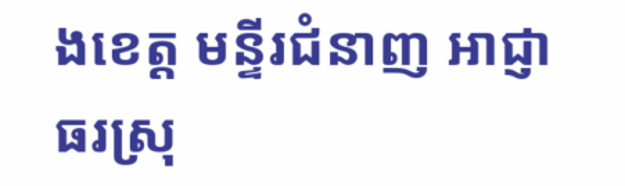ងខេត្ត មន្ទីរជំនាញ អាជ្ញាធរស្រុ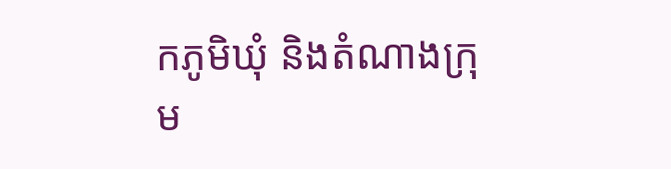កភូមិឃុំ និងតំណាងក្រុម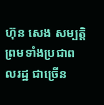ហ៊ុន សេង សម្បត្តិ ព្រមទាំងប្រជាពលរដ្ឋ ជាច្រើន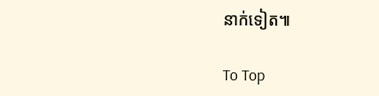នាក់ទៀត៕

To Top